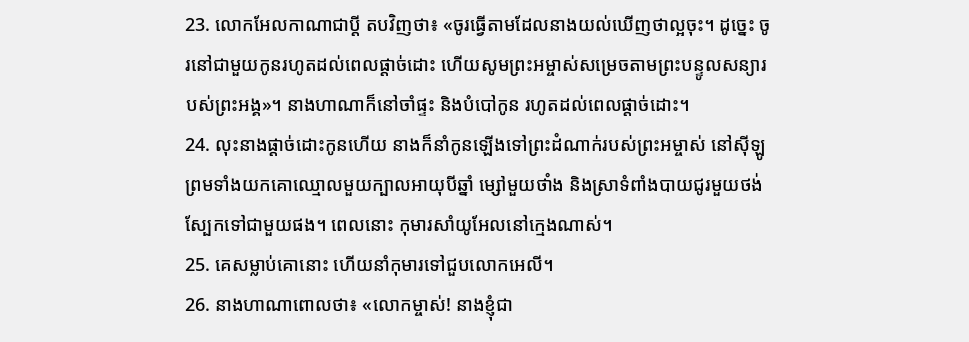23. លោកអែលកាណាជាប្ដី តបវិញថា៖ «ចូរធ្វើតាមដែលនាងយល់ឃើញថាល្អចុះ។ ដូច្នេះ ចូរនៅជាមួយកូនរហូតដល់ពេលផ្ដាច់ដោះ ហើយសូមព្រះអម្ចាស់សម្រេចតាមព្រះបន្ទូលសន្យារបស់ព្រះអង្គ»។ នាងហាណាក៏នៅចាំផ្ទះ និងបំបៅកូន រហូតដល់ពេលផ្ដាច់ដោះ។
24. លុះនាងផ្ដាច់ដោះកូនហើយ នាងក៏នាំកូនឡើងទៅព្រះដំណាក់របស់ព្រះអម្ចាស់ នៅស៊ីឡូ ព្រមទាំងយកគោឈ្មោលមួយក្បាលអាយុបីឆ្នាំ ម្សៅមួយថាំង និងស្រាទំពាំងបាយជូរមួយថង់ស្បែកទៅជាមួយផង។ ពេលនោះ កុមារសាំយូអែលនៅក្មេងណាស់។
25. គេសម្លាប់គោនោះ ហើយនាំកុមារទៅជួបលោកអេលី។
26. នាងហាណាពោលថា៖ «លោកម្ចាស់! នាងខ្ញុំជា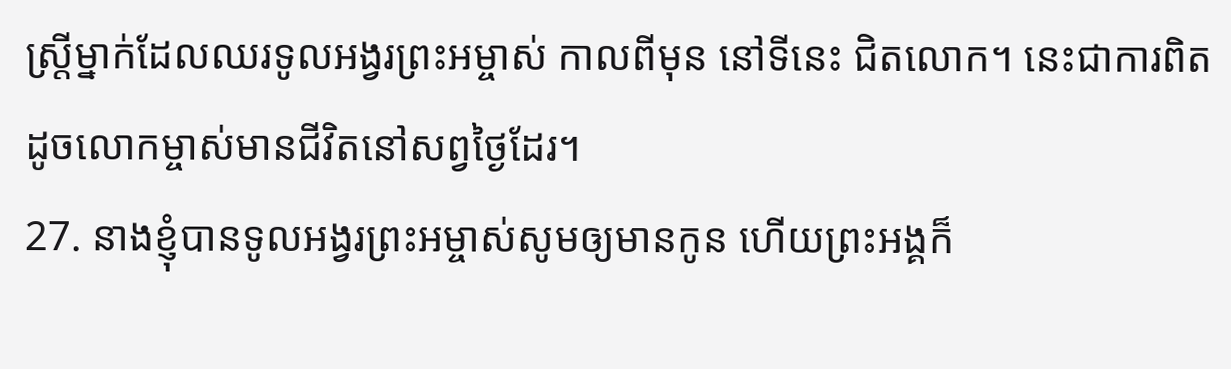ស្ត្រីម្នាក់ដែលឈរទូលអង្វរព្រះអម្ចាស់ កាលពីមុន នៅទីនេះ ជិតលោក។ នេះជាការពិត ដូចលោកម្ចាស់មានជីវិតនៅសព្វថ្ងៃដែរ។
27. នាងខ្ញុំបានទូលអង្វរព្រះអម្ចាស់សូមឲ្យមានកូន ហើយព្រះអង្គក៏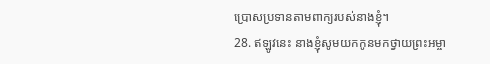ប្រោសប្រទានតាមពាក្យរបស់នាងខ្ញុំ។
28. ឥឡូវនេះ នាងខ្ញុំសូមយកកូនមកថ្វាយព្រះអម្ចា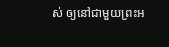ស់ ឲ្យនៅជាមួយព្រះអ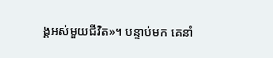ង្គអស់មួយជីវិត»។ បន្ទាប់មក គេនាំ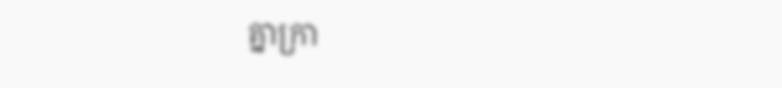គ្នាក្រា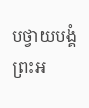បថ្វាយបង្គំព្រះអ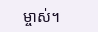ម្ចាស់។